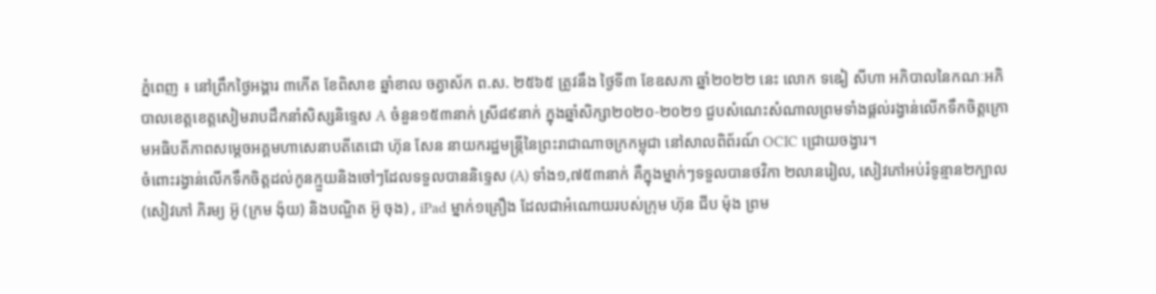ភ្នំពេញ ៖ នៅព្រឹកថ្ងៃអង្គារ ៣កើត ខែពិសាខ ឆ្នាំខាល ចត្វាស័ក ព.ស. ២៥៦៥ ត្រូវនឹង ថ្ងៃទី៣ ខែឧសភា ឆ្នាំ២០២២ នេះ លោក ទឩៀ សីហា អភិបាលនៃកណៈអភិបាលខេត្តខេត្តសៀមរាបដឹកនាំសិស្សនិទ្ទេស A ចំនួន១៥៣នាក់ ស្រី៨៩នាក់ ក្នុងឆ្នាំសិក្សា២០២០-២០២១ ជួបសំណេះសំណាលព្រមទាំងផ្តល់រង្វាន់លើកទឹកចិត្តក្រោមអធិបតីភាពសម្តេចអគ្គមហាសេនាបតីតេជោ ហ៊ុន សែន នាយករដ្ឋមន្ត្រីនៃព្រះរាជាណាចក្រកម្ពុជា នៅសាលពិព័រណ៍ OCIC ជ្រោយចង្វារ។
ចំពោះរង្វាន់លើកទឹកចិត្តដល់កូនក្មួយនិងចៅៗដែលទទួលបាននិទ្ទេស (A) ទាំង១,៧៥៣នាក់ គឺក្នុងម្នាក់ៗទទួលបានថវិកា ២លានរៀល, សៀវភៅអប់រំទូន្មាន២ក្បាល (សៀវភៅ ភិរម្យ អ៊ូ (ក្រម ង៉ុយ) និងបណ្ឌិត អ៊ូ ចុង) , iPad ម្នាក់១គ្រឿង ដែលជាអំណោយរបស់ក្រុម ហ៊ុន ជីប ម៉ុង ព្រម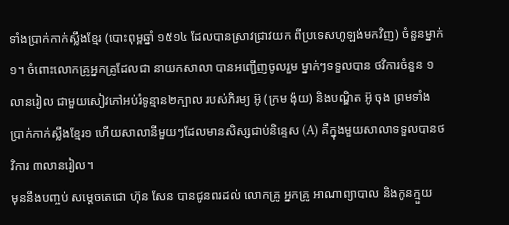ទាំងប្រាក់កាក់ស្លឹងខ្មែរ (បោះពុម្ពឆ្នាំ ១៥១៤ ដែលបានស្រាវជ្រាវយក ពីប្រទេសហូឡង់មកវិញ) ចំនួនម្នាក់១។ ចំពោះលោកគ្រូអ្នកគ្រូដែលជា នាយកសាលា បានអញ្ជើញចូលរួម ម្នាក់ៗទទួលបាន ថវិការចំនួន ១លានរៀល ជាមួយសៀវភៅអប់រំទូន្មាន២ក្បាល របស់ភិរម្យ អ៊ូ (ក្រម ង៉ុយ) និងបណ្ឌិត អ៊ូ ចុង ព្រមទាំងប្រាក់កាក់ស្លឹងខ្មែរ១ ហើយសាលានីមួយៗដែលមានសិស្សជាប់និន្ទេស (A) គឺក្នុងមួយសាលាទទួលបានថវិការ ៣លានរៀល។
មុននឹងបញ្ចប់ សម្តេចតេជោ ហ៊ុន សែន បានជូនពរដល់ លោកគ្រូ អ្នកគ្រូ អាណាព្យាបាល និងកូនក្មួយ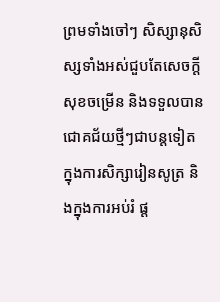ព្រមទាំងចៅៗ សិស្សានុសិស្សទាំងអស់ជួបតែសេចក្តីសុខចម្រើន និងទទួលបានជោគជ័យថ្មីៗជាបន្តទៀតក្នុងការសិក្សារៀនសូត្រ និងក្នុងការអប់រំ ផ្ត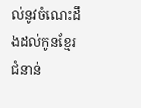ល់នូវចំណេះដឹងដល់កូនខ្មែរជំនាន់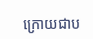ក្រោយជាប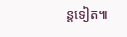ន្តទៀត៕